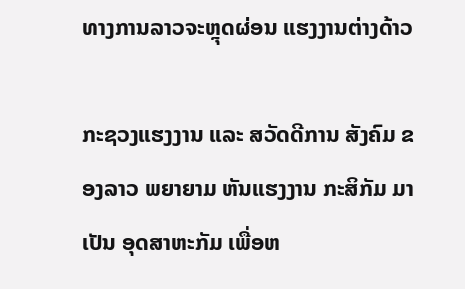ທາງການລາວຈະຫຼຸດຜ່ອນ ແຮງງານຕ່າງດ້າວ

ກະຊວງແຮງງານ ແລະ ສວັດດີການ ສັງຄົມ ຂອງລາວ ພຍາຍາມ ຫັນແຮງງານ ກະສິກັມ ມາເປັນ ອຸດສາຫະກັມ ເພື່ອຫ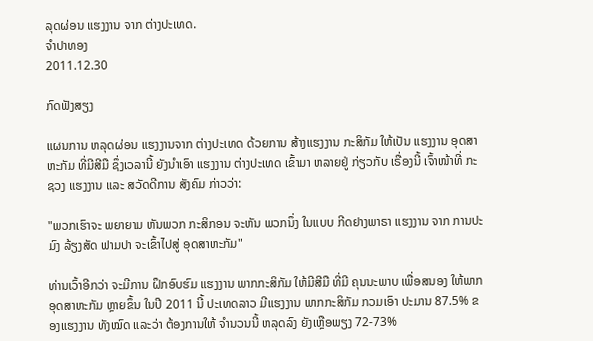ລຸດຜ່ອນ ແຮງງານ ຈາກ ຕ່າງປະເທດ.
ຈໍາປາທອງ
2011.12.30

ກົດຟັງສຽງ

ແຜນການ ຫລຸດຜ່ອນ ແຮງງານຈາກ ຕ່າງປະເທດ ດ້ວຍການ ສ້າງແຮງງານ ກະສິກັມ ໃຫ້ເປັນ ແຮງງານ ອຸດສາຫະກັມ ທີ່ມີສີມື ຊຶ່ງເວລານີ້ ຍັງນໍາເອົາ ແຮງງານ ຕ່າງປະເທດ ເຂົ້າມາ ຫລາຍຢູ່ ກ່ຽວກັບ ເຣື່ອງນີ້ ເຈົ້າໜ້າທີ່ ກະຊວງ ແຮງງານ ແລະ ສວັດດີການ ສັງຄົມ ກ່າວວ່າ:

"ພວກເຮົາຈະ ພຍາຍາມ ຫັນພວກ ກະສິກອນ ຈະຫັນ ພວກນຶ່ງ ໃນແບບ ກີດຢາງພາຣາ ແຮງງານ ຈາກ ການປະມົງ ລ້ຽງສັດ ຟາມປາ ຈະເຂົ້າໄປສູ່ ອຸດສາຫະກັມ"

ທ່ານເວົ້າອີກວ່າ ຈະມີການ ຝຶກອົບຮົມ ແຮງງານ ພາກກະສິກັມ ໃຫ້ມີສີມື ທີ່ມີ ຄຸນນະພາບ ເພື່ອສນອງ ໃຫ້ພາກ ອຸດສາຫະກັມ ຫຼາຍຂຶ້ນ ໃນປີ 2011 ນີ້ ປະເທດລາວ ມີແຮງງານ ພາກກະສິກັມ ກວມເອົາ ປະມານ 87.5% ຂອງແຮງງານ ທັງໝົດ ແລະວ່າ ຕ້ອງການໃຫ້ ຈໍານວນນີ້ ຫລຸດລົງ ຍັງເຫຼືອພຽງ 72-73%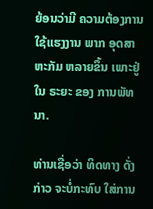ຍ້ອນວ່າມີ ຄວາມຕ້ອງການ ໃຊ້ແຮງງານ ພາກ ອຸດສາຫະກັມ ຫລາຍຂຶ້ນ ເພາະຢູ່ໃນ ຣະຍະ ຂອງ ການພັທນາ.

ທ່ານເຊື່ອວ່າ ທິດທາງ ດັ່ງກ່າວ ຈະບໍ່ກະທົບ ໃສ່ການ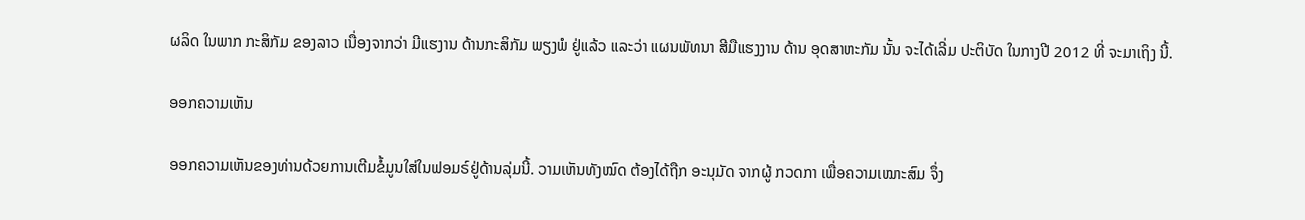ຜລິດ ໃນພາກ ກະສິກັມ ຂອງລາວ ເນື່ອງຈາກວ່າ ມີແຮງານ ດ້ານກະສິກັມ ພຽງພໍ ຢູ່ແລ້ວ ແລະວ່າ ແຜນພັທນາ ສີມືແຮງງານ ດ້ານ ອຸດສາຫະກັມ ນັ້ນ ຈະໄດ້ເລີ່ມ ປະຕິບັດ ໃນກາງປີ 2012 ທີ່ ຈະມາເຖິງ ນີ້.

ອອກຄວາມເຫັນ

ອອກຄວາມເຫັນຂອງທ່ານດ້ວຍການເຕີມຂໍ້ມູນໃສ່ໃນຟອມຣ໌ຢູ່ດ້ານລຸ່ມນີ້. ວາມເຫັນທັງໝົດ ຕ້ອງໄດ້ຖືກ ອະນຸມັດ ຈາກຜູ້ ກວດກາ ເພື່ອຄວາມເໝາະສົມ ຈຶ່ງ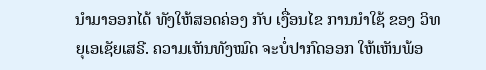ນໍາມາອອກໄດ້ ທັງໃຫ້ສອດຄ່ອງ ກັບ ເງື່ອນໄຂ ການນຳໃຊ້ ຂອງ ວິທຍຸເອເຊັຍເສຣີ. ຄວາມເຫັນທັງໝົດ ຈະບໍ່ປາກົດອອກ ໃຫ້ເຫັນພ້ອ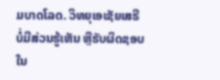ມບາດໂລດ. ວິທຍຸເອເຊັຍເສຣີ ບໍ່ມີສ່ວນຮູ້ເຫັນ ຫຼືຮັບຜິດຊອບ ໃນ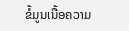ຂໍ້ມູນເນື້ອຄວາມ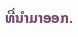ທີ່ນໍາມາອອກ.